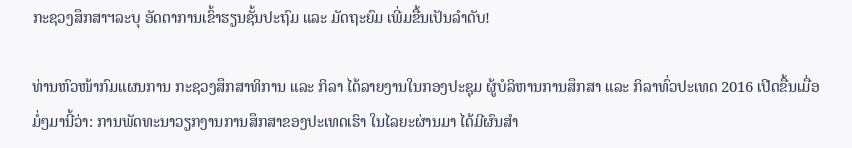ກະຊວງສຶກສາຯລະບຸ ອັດຕາການເຂົ້າຮຽນຊັ້ນປະຖົມ ແລະ ມັດຖະຍົມ ເພີ່ມຂື້ນເປັນລຳດັບ!

ທ່ານຫົວໜ້າກົມແຜນການ ກະຊວງສຶກສາທິການ ແລະ ກິລາ ໄດ້ລາຍງານໃນກອງປະຊຸມ ຜູ້ບໍລິຫານການສຶກສາ ແລະ ກິລາທົ່ວປະເທດ 2016 ເປີດຂື້ນເມື່ອມໍ່ໆມານີ້ວ່າ: ການພັດທະນາວຽກງານການສຶກສາຂອງປະເທດເຮົາ ໃນໄລຍະຜ່ານມາ ໄດ້ມີຜົນສຳ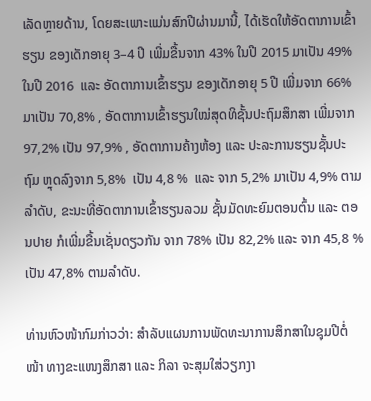ເລັດຫຼາຍດ້ານ, ໂດຍສະເພາະແມ່ນສົກປີຜ່ານມານີ້, ໄດ້ເຮັດໃຫ້ອັດຕາການເຂົ້າຮຽນ ຂອງເດັກອາຍຸ 3–4 ປີ ເພີ່ມຂື້ນຈາກ 43% ໃນປີ 2015 ມາເປັນ 49% ໃນປີ 2016  ແລະ ອັດຕາການເຂົ້າຮຽນ ຂອງເດັກອາຍຸ 5 ປີ ເພີ່ມຈາກ 66% ມາເປັນ 70,8% , ອັດຕາການເຂົ້າຮຽນໃໝ່ສຸດທິຊັ້ນປະຖົມສຶກສາ ເພີ່ມຈາກ 97,2% ເປັນ 97,9% , ອັດຕາການຄ້າງຫ້ອງ ແລະ ປະລະການຮຽນຊັ້ນປະຖົມ ຫຼຸດລົງຈາກ 5,8%  ເປັນ 4,8 %  ແລະ ຈາກ 5,2% ມາເປັນ 4,9% ຕາມລຳດັບ, ຂະນະທີ່ອັດຕາການເຂົ້າຮຽນລວມ ຊັ້ນມັດທະຍົມຕອນຕົ້ນ ແລະ ຕອນປາຍ ກໍເພີ່ມຂື້ນເຊັ່ນດຽວກັນ ຈາກ 78% ເປັນ 82,2% ແລະ ຈາກ 45,8 % ເປັນ 47,8% ຕາມລຳດັບ.

ທ່ານຫົວໜ້າກົມກ່າວວ່າ: ສຳລັບແຜນການພັດທະນາການສຶກສາໃນຊຸມປີຕໍ່ໜ້າ ທາງຂະແໜງສຶກສາ ແລະ ກິລາ ຈະສຸມໃສ່ວຽກງາ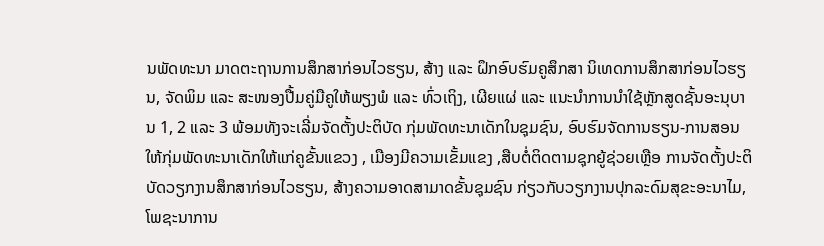ນພັດທະນາ ມາດຕະຖານການສຶກສາກ່ອນໄວຮຽນ, ສ້າງ ແລະ ຝຶກອົບຮົມຄູສຶກສາ ນິເທດການສຶກສາກ່ອນໄວຮຽນ, ຈັດພິມ ແລະ ສະໜອງປື້ມຄູ່ມືຄູໃຫ້ພຽງພໍ ແລະ ທົ່ວເຖິງ, ເຜີຍແຜ່ ແລະ ແນະນຳການນຳໃຊ້ຫຼັກສູດຊັ້ນອະນຸບານ 1, 2 ແລະ 3 ພ້ອມທັງຈະເລີ່ມຈັດຕັ້ງປະຕິບັດ ກຸ່ມພັດທະນາເດັກໃນຊຸມຊົນ, ອົບຮົມຈັດການຮຽນ-ການສອນ ໃຫ້ກຸ່ມພັດທະນາເດັກໃຫ້ແກ່ຄູຂັ້ນແຂວງ , ເມືອງມີຄວາມເຂັ້ມແຂງ ,ສືບຕໍ່ຕິດຕາມຊຸກຍູ້ຊ່ວຍເຫຼືອ ການຈັດຕັ້ງປະຕິບັດວຽກງານສຶກສາກ່ອນໄວຮຽນ, ສ້າງຄວາມອາດສາມາດຂັ້ນຊຸມຊົນ ກ່ຽວກັບວຽກງານປຸກລະດົມສຸຂະອະນາໄມ, ໂພຊະນາການ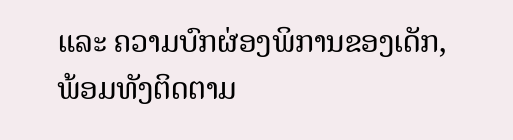ແລະ ຄວາມບົກຜ່ອງພິການຂອງເດັກ, ພ້ອມທັງຕິດຕາມ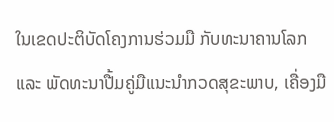ໃນເຂດປະຕິບັດໂຄງການຮ່ວມມື ກັບທະນາຄານໂລກ ແລະ ພັດທະນາປື້ມຄູ່ມືແນະນຳກວດສຸຂະພາບ, ເຄື່ອງມື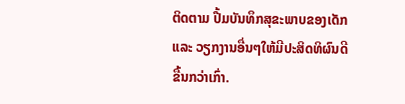ຕິດຕາມ ປື້ມບັນທຶກສຸຂະພາບຂອງເດັກ ແລະ ວຽກງານອື່ນໆໃຫ້ມີປະສິດທິຜົນດີຂື້ນກວ່າເກົ່າ.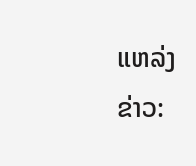ແຫລ່ງຂ່າວ: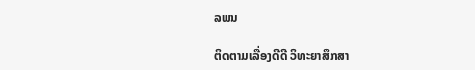ລພນ

ຕິດຕາມເລື່ອງດີດີ ວິທະຍາສຶກສາ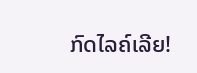ກົດໄລຄ໌ເລີຍ!